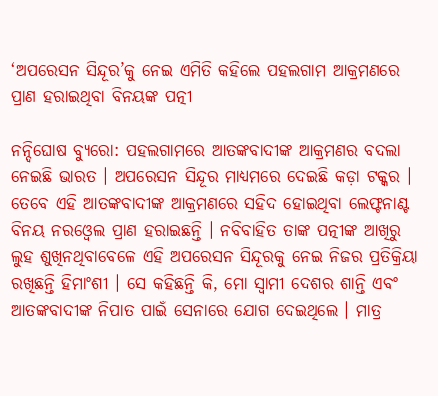‘ଅପରେସନ ସିନ୍ଦୂର’କୁ ନେଇ ଏମିତି କହିଲେ ପହଲଗାମ ଆକ୍ରମଣରେ ପ୍ରାଣ ହରାଇଥିବା ବିନୟଙ୍କ ପତ୍ନୀ

ନନ୍ଦିଘୋଷ ବ୍ୟୁରୋ: ପହଲଗାମରେ ଆତଙ୍କବାଦୀଙ୍କ ଆକ୍ରମଣର ବଦଲା ନେଇଛି ଭାରତ । ଅପରେସନ ସିନ୍ଦୂର ମାଧ୍ୟମରେ ଦେଇଛି କଡ଼ା ଟକ୍କର ।  ତେବେ ଏହି ଆତଙ୍କବାଦୀଙ୍କ ଆକ୍ରମଣରେ ସହିଦ ହୋଇଥିବା ଲେଫ୍ଟନାଣ୍ଟ ବିନୟ ନରଓ୍ବେଲ ପ୍ରାଣ ହରାଇଛନ୍ତି । ନବିବାହିତ ତାଙ୍କ ପତ୍ନୀଙ୍କ ଆଖିରୁ ଲୁହ ଶୁଖିନଥିବାବେଳେ ଏହି ଅପରେସନ ସିନ୍ଦୂରକୁ ନେଇ ନିଜର ପ୍ରତିକ୍ରିୟା ରଖିଛନ୍ତି ହିମାଂଶୀ । ସେ କହିଛନ୍ତି କି, ମୋ ସ୍ବାମୀ ଦେଶର ଶାନ୍ତି ଏବଂ ଆତଙ୍କବାଦୀଙ୍କ ନିପାତ ପାଇଁ ସେନାରେ ଯୋଗ ଦେଇଥିଲେ । ମାତ୍ର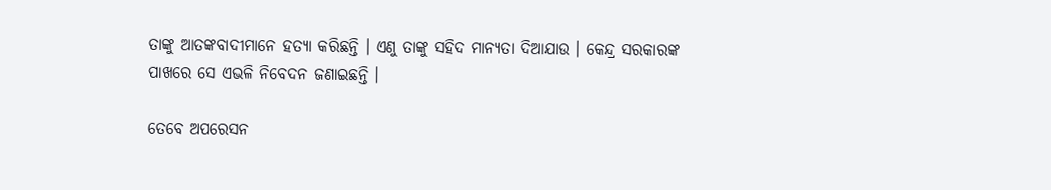ତାଙ୍କୁ ଆତଙ୍କବାଦୀମାନେ ହତ୍ୟା କରିଛନ୍ତି । ଏଣୁ ତାଙ୍କୁ ସହିଦ ମାନ୍ୟତା ଦିଆଯାଉ । କେନ୍ଦ୍ର ସରକାରଙ୍କ ପାଖରେ ସେ ଏଭଳି ନିବେଦନ ଜଣାଇଛନ୍ତି ।

ତେବେ ଅପରେସନ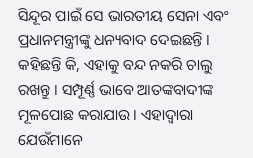ସିନ୍ଦୂର ପାଇଁ ସେ ଭାରତୀୟ ସେନା ଏବଂ ପ୍ରଧାନମନ୍ତ୍ରୀଙ୍କୁ ଧନ୍ୟବାଦ ଦେଇଛନ୍ତି । କହିଛନ୍ତି କି, ଏହାକୁ ବନ୍ଦ ନକରି ଚାଲୁ ରଖନ୍ତୁ । ସମ୍ପୂର୍ଣ୍ଣ ଭାବେ ଆତଙ୍କବାଦୀଙ୍କ ମୂଳପୋଛ କରାଯାଉ । ଏହାଦ୍ବାରା ଯେଉଁମାନେ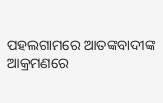ପହଲଗାମରେ ଆତଙ୍କବାଦୀଙ୍କ ଆକ୍ରମଣରେ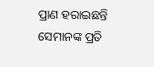ପ୍ରାଣ ହରାଇଛନ୍ତି ସେମାନଙ୍କ ପ୍ରତି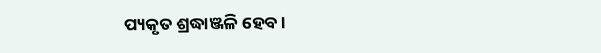ପ୍ୟକୃତ ଶ୍ରଦ୍ଧାଞ୍ଜଳି ହେବ ।